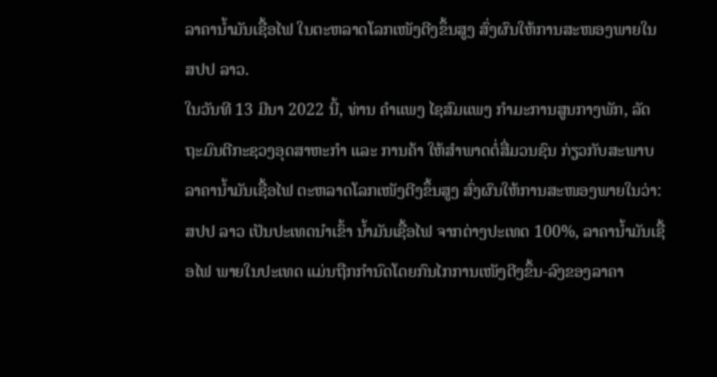ລາຄານໍ້າມັນເຊື້ອໄຟ ໃນຕະຫລາດໂລກເໜັງຕີງຂຶ້ນສູງ ສົ່ງຜົນໃຫ້ການສະໜອງພາຍໃນ ສປປ ລາວ.
ໃນວັນທີ 13 ມີນາ 2022 ນີ້, ທ່ານ ຄຳແພງ ໄຊສົມແພງ ກຳມະການສູນກາງພັກ, ລັດຖະມົນຕີກະຊວງອຸດສາຫະກຳ ແລະ ການຄ້າ ໃຫ້ສຳພາດຕໍ່ສື່ມວນຊົນ ກ່ຽວກັບສະພາບລາຄານໍ້າມັນເຊື້ອໄຟ ຕະຫລາດໂລກເໜັງຕີງຂຶ້ນສູງ ສົ່ງຜົນໃຫ້ການສະໜອງພາຍໃນວ່າ: ສປປ ລາວ ເປັນປະເທດນໍາເຂົ້າ ນ້ຳມັນເຊື້ອໄຟ ຈາກຕ່າງປະເທດ 100%, ລາຄານໍ້າມັນເຊື້ອໄຟ ພາຍໃນປະເທດ ແມ່ນຖືກກໍານົດໂດຍກົນໄກການເໜັງຕີງຂຶ້ນ-ລົງຂອງລາຄາ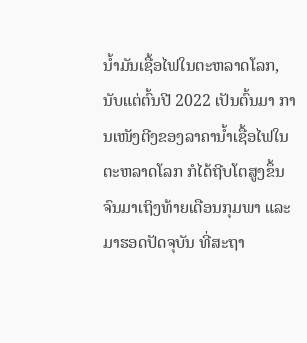ນໍ້າມັນເຊື້ອໄຟໃນຕະຫລາດໂລກ, ນັບແຕ່ຕົ້ນປີ 2022 ເປັນຕົ້ນມາ ການເໜັງຕີງຂອງລາຄານໍ້າເຊື້ອໄຟໃນຕະຫລາດໂລກ ກໍໄດ້ຖີບໂຕສູງຂຶ້ນຈົນມາເຖິງທ້າຍເດືອນກຸມພາ ແລະ ມາຮອດປັດຈຸບັນ ທີ່ສະຖາ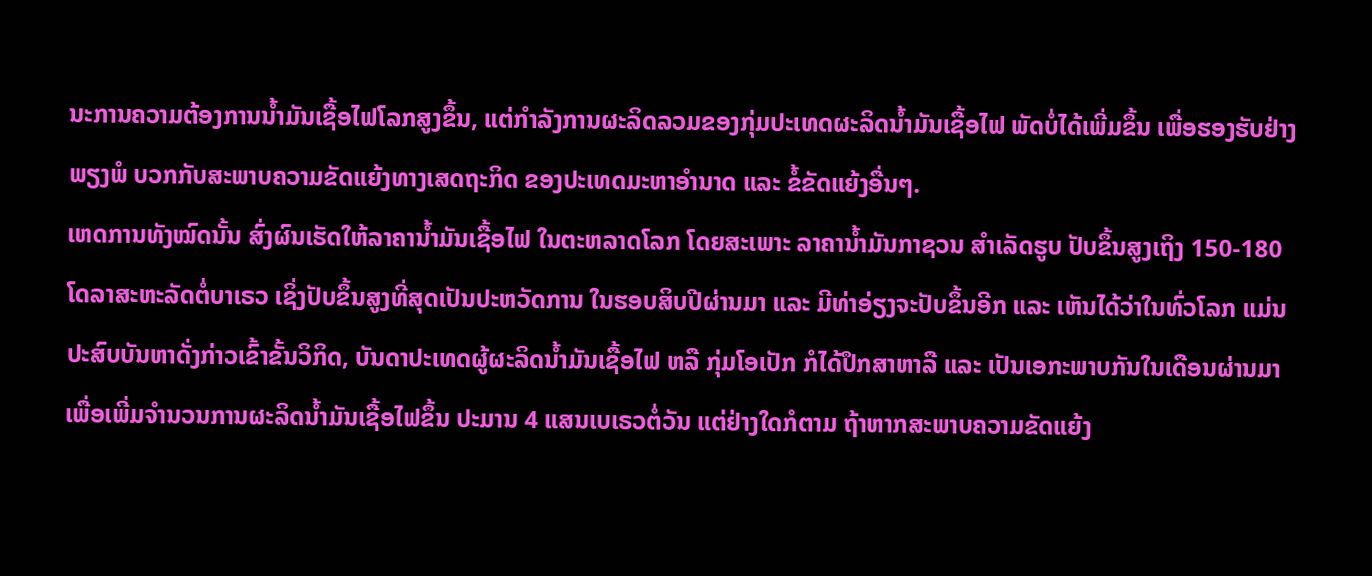ນະການຄວາມຕ້ອງການນໍ້າມັນເຊື້ອໄຟໂລກສູງຂຶ້ນ, ແຕ່ກໍາລັງການຜະລິດລວມຂອງກຸ່ມປະເທດຜະລິດນໍ້າມັນເຊື້ອໄຟ ພັດບໍ່ໄດ້ເພີ່ມຂຶ້ນ ເພື່ອຮອງຮັບຢ່າງພຽງພໍ ບວກກັບສະພາບຄວາມຂັດແຍ້ງທາງເສດຖະກິດ ຂອງປະເທດມະຫາອຳນາດ ແລະ ຂໍ້ຂັດແຍ້ງອື່ນໆ.
ເຫດການທັງໝົດນັ້ນ ສົ່ງຜົນເຮັດໃຫ້ລາຄານໍ້າມັນເຊື້ອໄຟ ໃນຕະຫລາດໂລກ ໂດຍສະເພາະ ລາຄານໍ້າມັນກາຊວນ ສໍາເລັດຮູບ ປັບຂຶ້ນສູງເຖິງ 150-180 ໂດລາສະຫະລັດຕໍ່ບາເຣວ ເຊິ່ງປັບຂຶ້ນສູງທີ່ສຸດເປັນປະຫວັດການ ໃນຮອບສິບປີຜ່ານມາ ແລະ ມີທ່າອ່ຽງຈະປັບຂຶ້ນອີກ ແລະ ເຫັນໄດ້ວ່າໃນທົ່ວໂລກ ແມ່ນປະສົບບັນຫາດັ່ງກ່າວເຂົ້າຂັ້ນວິກິດ, ບັນດາປະເທດຜູ້ຜະລິດນໍ້າມັນເຊື້ອໄຟ ຫລື ກຸ່ມໂອເປັກ ກໍໄດ້ປຶກສາຫາລື ແລະ ເປັນເອກະພາບກັນໃນເດືອນຜ່ານມາ ເພື່ອເພີ່ມຈຳນວນການຜະລິດນໍ້າມັນເຊື້ອໄຟຂຶ້ນ ປະມານ 4 ແສນເບເຣວຕໍ່ວັນ ແຕ່ຢ່າງໃດກໍຕາມ ຖ້າຫາກສະພາບຄວາມຂັດແຍ້ງ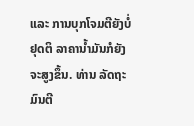ແລະ ການບຸກໂຈມຕີຍັງບໍ່ຢຸດຕິ ລາຄານໍ້າມັນກໍຍັງຈະສູງຂຶ້ນ. ທ່ານ ລັດຖະມົນຕີ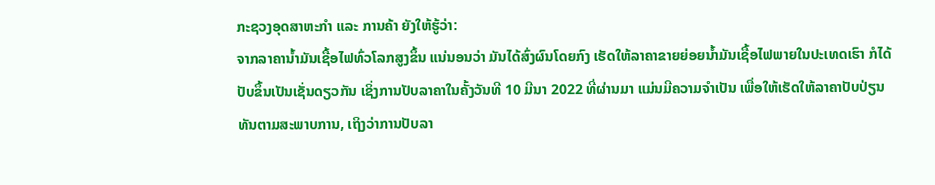ກະຊວງອຸດສາຫະກຳ ແລະ ການຄ້າ ຍັງໃຫ້ຮູ້ວ່າ:
ຈາກລາຄານ້ຳມັນເຊື້ອໄຟທົ່ວໂລກສູງຂຶ້ນ ແນ່ນອນວ່າ ມັນໄດ້ສົ່ງຜົນໂດຍກົງ ເຮັດໃຫ້ລາຄາຂາຍຍ່ອຍນ້ຳມັນເຊື້ອໄຟພາຍໃນປະເທດເຮົາ ກໍໄດ້ປັບຂຶ້ນເປັນເຊັ່ນດຽວກັນ ເຊິ່ງການປັບລາຄາໃນຄັ້ງວັນທີ 10 ມີນາ 2022 ທີ່ຜ່ານມາ ແມ່ນມີຄວາມຈຳເປັນ ເພື່ອໃຫ້ເຮັດໃຫ້ລາຄາປັບປ່ຽນທັນຕາມສະພາບການ, ເຖິງວ່າການປັບລາ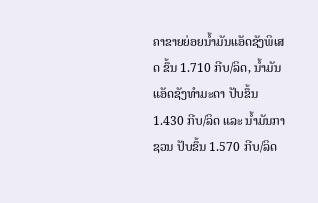ຄາຂາຍຍ່ອຍນໍ້າມັນແອັດຊັງພິເສດ ຂຶ້ນ 1.710 ກີບ/ລິດ, ນໍ້າມັນແອັດຊັງທໍາມະດາ ປັບຂຶ້ນ 1.430 ກີບ/ລິດ ແລະ ນໍ້າມັນກາຊວນ ປັບຂຶ້ນ 1.570 ກີບ/ລິດ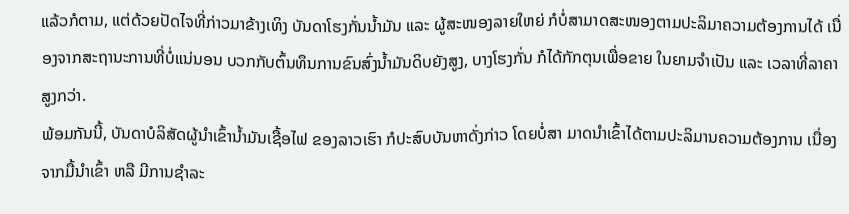ແລ້ວກໍຕາມ, ແຕ່ດ້ວຍປັດໄຈທີ່ກ່າວມາຂ້າງເທິງ ບັນດາໂຮງກັ່ນນໍ້າມັນ ແລະ ຜູ້ສະໜອງລາຍໃຫຍ່ ກໍບໍ່ສາມາດສະໜອງຕາມປະລິມາຄວາມຕ້ອງການໄດ້ ເນື່ອງຈາກສະຖານະການທີ່ບໍ່ແນ່ນອນ ບວກກັບຕົ້ນທຶນການຂົນສົ່ງນໍ້າມັນດິບຍັງສູງ, ບາງໂຮງກັ່ນ ກໍໄດ້ກັກຕຸນເພື່ອຂາຍ ໃນຍາມຈຳເປັນ ແລະ ເວລາທີ່ລາຄາສູງກວ່າ.
ພ້ອມກັນນີ້, ບັນດາບໍລິສັດຜູ້ນໍາເຂົ້ານ້ຳມັນເຊື້ອໄຟ ຂອງລາວເຮົາ ກໍປະສົບບັນຫາດັ່ງກ່າວ ໂດຍບໍ່ສາ ມາດນໍາເຂົ້າໄດ້ຕາມປະລິມານຄວາມຕ້ອງການ ເນື່ອງຈາກມື້ນຳເຂົ້າ ຫລື ມີການຊຳລະ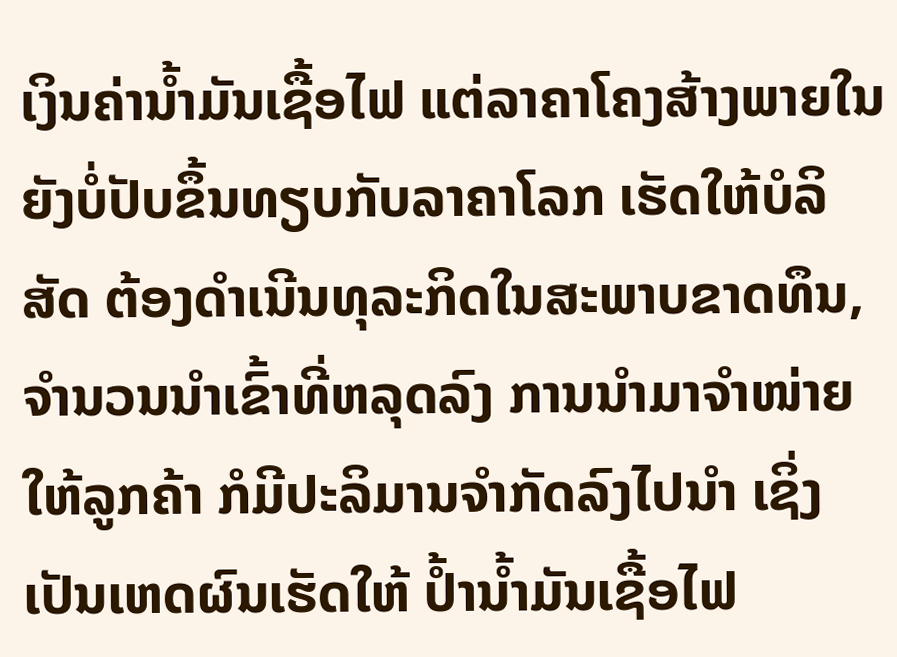ເງິນຄ່ານ້ຳມັນເຊື້ອໄຟ ແຕ່ລາຄາໂຄງສ້າງພາຍໃນຍັງບໍ່ປັບຂຶ້ນທຽບກັບລາຄາໂລກ ເຮັດໃຫ້ບໍລິ ສັດ ຕ້ອງດຳເນີນທຸລະກິດໃນສະພາບຂາດທຶນ, ຈໍານວນນໍາເຂົ້າທີ່ຫລຸດລົງ ການນໍາມາຈຳໜ່າຍໃຫ້ລູກຄ້າ ກໍມີປະລິມານຈໍາກັດລົງໄປນຳ ເຊິ່ງເປັນເຫດຜົນເຮັດໃຫ້ ປໍ້ານໍ້າມັນເຊື້ອໄຟ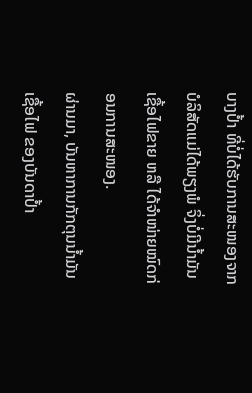ບາງປໍ້າ ທີ່ບໍ່ໄດ້ຮັບການສະໜອງຈາກບໍລິສັດແມ່ໄດ້ພຽງພໍ ຈິ່ງບໍ່ມີນໍ້າມັນເຊື້ອໄຟຂາຍ ຫລື ໄດ້ຈຳໜ່າຍໝົດກ່ອນການສະໜອງ.
ຜ່ານມາ, ບັນຫາການກັກຕຸນນໍ້າມັນເຊື້ອໄຟ ຂອງບັນດາປໍ້າ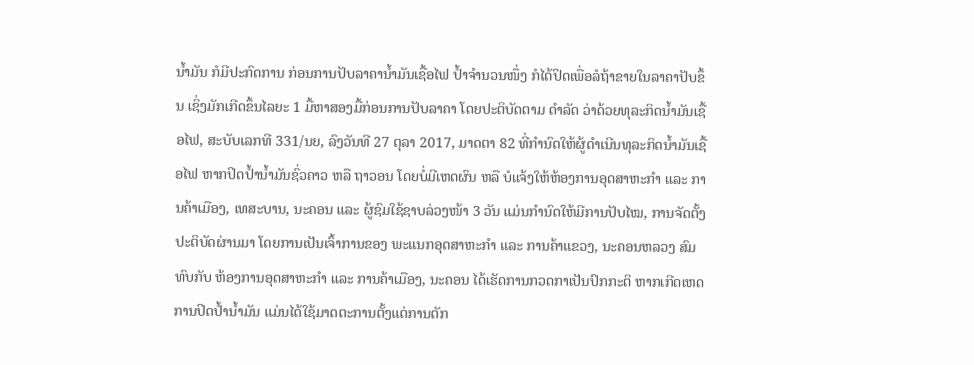ນໍ້າມັນ ກໍມີປະກົດການ ກ່ອນການປັບລາຄານໍ້າມັນເຊື້ອໄຟ ປໍ້າຈຳນວນໜຶ່ງ ກໍໄດ້ປິດເພື່ອລໍຖ້າຂາຍໃນລາຄາປັບຂຶ້ນ ເຊິ່ງມັກເກີດຂຶ້ນໄລຍະ 1 ມື້ຫາສອງມື້ກ່ອນການປັບລາຄາ ໂດຍປະຕິບັດຕາມ ດຳລັດ ວ່າດ້ວຍທຸລະກິດນ້ຳມັນເຊື້ອໄຟ, ສະບັບເລກທີ 331/ນຍ, ລົງວັນທີ 27 ຕຸລາ 2017, ມາດຕາ 82 ທີ່ກໍານົດໃຫ້ຜູ້ດໍາເນີນທຸລະກິດນໍ້າມັນເຊື້ອໄຟ ຫາກປິດປໍ້ານໍ້າມັນຊົ່ວຄາວ ຫລື ຖາວອນ ໂດຍບໍ່ມີເຫດຜົນ ຫລື ບໍແຈ້ງໃຫ້ຫ້ອງການອຸດສາຫະກຳ ແລະ ການຄ້າເມືອງ, ເທສະບານ, ນະຄອນ ແລະ ຜູ້ຊົມໃຊ້ຊາບລ່ວງໜ້າ 3 ວັນ ແມ່ນກຳນົດໃຫ້ມີການປັບໄໝ, ການຈັດຕັ້ງປະຕິບັດຜ່ານມາ ໂດຍການເປັນເຈົ້າການຂອງ ພະແນກອຸດສາຫະກຳ ແລະ ການຄ້າແຂວງ, ນະຄອນຫລວງ ສົມທົບກັບ ຫ້ອງການອຸດສາຫະກຳ ແລະ ການຄ້າເມືອງ, ນະຄອນ ໄດ້ເຮັດການກວດກາເປັນປົກກະຕິ ຫາກເກີດເຫດການປິດປໍ້ານໍ້າມັນ ແມ່ນໄດ້ໃຊ້ມາດຕະການຕັ້ງແຕ່ການຕັກ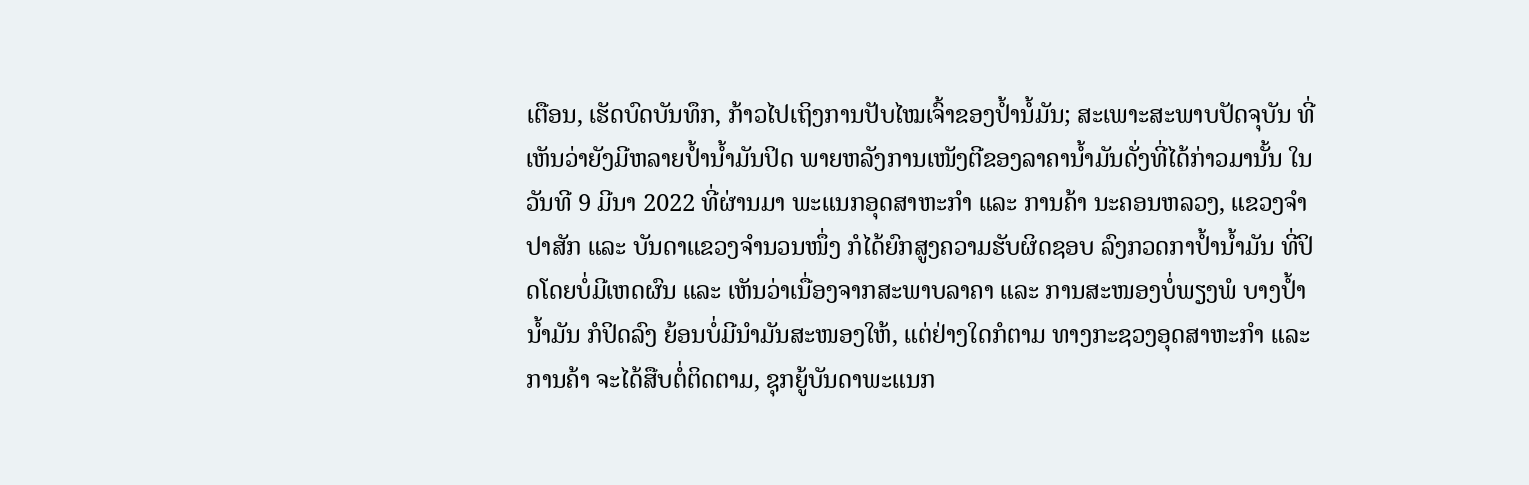ເຕືອນ, ເຮັດບົດບັນທຶກ, ກ້າວໄປເຖິງການປັບໄໝເຈົ້າຂອງປໍ້ານໍ້ມັນ; ສະເພາະສະພາບປັດຈຸບັນ ທີ່ເຫັນວ່າຍັງມີຫລາຍປໍ້ານໍ້າມັນປິດ ພາຍຫລັງການເໜັງຕີຂອງລາຄານ້ຳມັນດັ່ງທີ່ໄດ້ກ່າວມານັ້ນ ໃນວັນທີ 9 ມີນາ 2022 ທີ່ຜ່ານມາ ພະແນກອຸດສາຫະກໍາ ແລະ ການຄ້າ ນະຄອນຫລວງ, ແຂວງຈໍາປາສັກ ແລະ ບັນດາແຂວງຈຳນວນໜຶ່ງ ກໍໄດ້ຍົກສູງຄວາມຮັບຜິດຊອບ ລົງກວດກາປໍ້ານ້ຳມັນ ທີ່ປິດໂດຍບໍ່ມີເຫດຜົນ ແລະ ເຫັນວ່າເນື່ອງຈາກສະພາບລາຄາ ແລະ ການສະໜອງບໍ່ພຽງພໍ ບາງປໍ້ານໍ້າມັນ ກໍປິດລົງ ຍ້ອນບໍ່ມີນຳມັນສະໜອງໃຫ້, ແຕ່ຢ່າງໃດກໍຕາມ ທາງກະຊວງອຸດສາຫະກຳ ແລະ ການຄ້າ ຈະໄດ້ສືບຕໍ່ຕິດຕາມ, ຊຸກຍູ້ບັນດາພະແນກ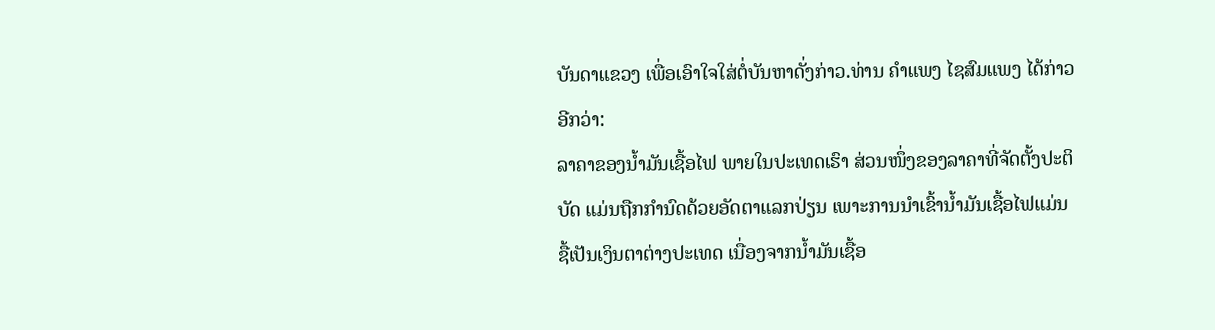ບັນດາແຂວງ ເພື່ອເອົາໃຈໃສ່ຕໍ່ບັນຫາດັ່ງກ່າວ.ທ່ານ ຄຳແພງ ໄຊສົມແພງ ໄດ້ກ່າວອີກວ່າ:
ລາຄາຂອງນໍ້າມັນເຊື້ອໄຟ ພາຍໃນປະເທດເຮົາ ສ່ວນໜຶ່ງຂອງລາຄາທີ່ຈັດຕັ້ງປະຕິບັດ ແມ່ນຖືກກໍານົດດ້ວຍອັດຕາແລກປ່ຽນ ເພາະການນໍາເຂົ້ານໍ້າມັນເຊື້ອໄຟແມ່ນຊື້ເປັນເງິນຕາຕ່າງປະເທດ ເນື່ອງຈາກນໍ້າມັນເຊື້ອ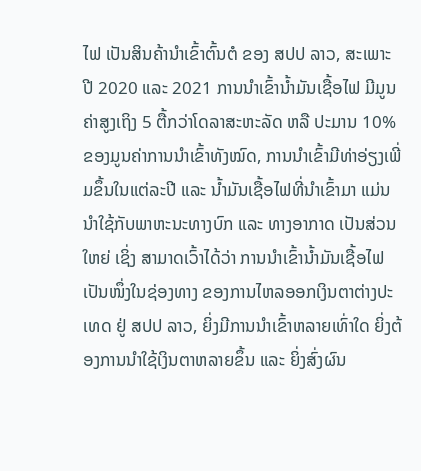ໄຟ ເປັນສິນຄ້ານໍາເຂົ້າຕົ້ນຕໍ ຂອງ ສປປ ລາວ, ສະເພາະປີ 2020 ແລະ 2021 ການນໍາເຂົ້ານໍ້າມັນເຊື້ອໄຟ ມີມູນຄ່າສູງເຖິງ 5 ຕື້ກວ່າໂດລາສະຫະລັດ ຫລື ປະມານ 10% ຂອງມູນຄ່າການນໍາເຂົ້າທັງໝົດ, ການນໍາເຂົ້າມີທ່າອ່ຽງເພີ່ມຂຶ້ນໃນແຕ່ລະປີ ແລະ ນໍ້າມັນເຊື້ອໄຟທີ່ນໍາເຂົ້າມາ ແມ່ນນໍາໃຊ້ກັບພາຫະນະທາງບົກ ແລະ ທາງອາກາດ ເປັນສ່ວນໃຫຍ່ ເຊິ່ງ ສາມາດເວົ້າໄດ້ວ່າ ການນໍາເຂົ້ານໍ້າມັນເຊື້ອໄຟ ເປັນໜຶ່ງໃນຊ່ອງທາງ ຂອງການໄຫລອອກເງິນຕາຕ່າງປະເທດ ຢູ່ ສປປ ລາວ, ຍິ່ງມີການນໍາເຂົ້າຫລາຍເທົ່າໃດ ຍິ່ງຕ້ອງການນໍາໃຊ້ເງິນຕາຫລາຍຂຶ້ນ ແລະ ຍິ່ງສົ່ງຜົນ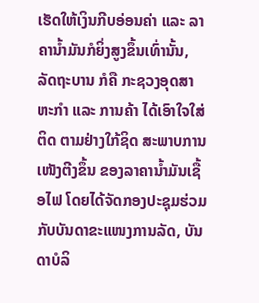ເຮັດໃຫ້ເງິນກີບອ່ອນຄ່າ ແລະ ລາຄານໍ້າມັນກໍຍິ່ງສູງຂຶ້ນເທົ່ານັ້ນ, ລັດຖະບານ ກໍຄື ກະຊວງອຸດສາຫະກຳ ແລະ ການຄ້າ ໄດ້ເອົາໃຈໃສ່ຕິດ ຕາມຢ່າງໃກ້ຊິດ ສະພາບການເໜັງຕີງຂຶ້ນ ຂອງລາຄານໍ້າມັນເຊື້ອໄຟ ໂດຍໄດ້ຈັດກອງປະຊຸມຮ່ວມກັບບັນດາຂະແໜງການລັດ, ບັນດາບໍລິ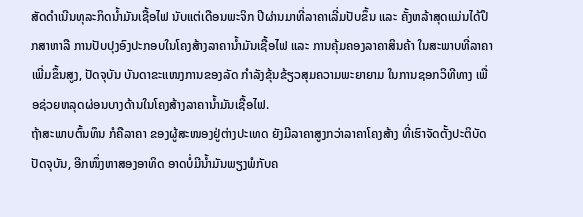ສັດດຳເນີນທຸລະກິດນໍ້າມັນເຊື້ອໄຟ ນັບແຕ່ເດືອນພະຈິກ ປີຜ່ານມາທີ່ລາຄາເລີ່ມປັບຂຶ້ນ ແລະ ຄັ້ງຫລ້າສຸດແມ່ນໄດ້ປຶກສາຫາລື ການປັບປຸງອົງປະກອບໃນໂຄງສ້າງລາຄານ້ຳມັນເຊື້ອໄຟ ແລະ ການຄຸ້ມຄອງລາຄາສິນຄ້າ ໃນສະພາບທີ່ລາຄາເພີ່ມຂຶ້ນສູງ, ປັດຈຸບັນ ບັນດາຂະແໜງການຂອງລັດ ກຳລັງຂຸ້ນຂ້ຽວສຸມຄວາມພະຍາຍາມ ໃນການຊອກວິທີທາງ ເພື່ອຊ່ວຍຫລຸດຜ່ອນບາງດ້ານໃນໂຄງສ້າງລາຄານ້ຳມັນເຊື້ອໄຟ.
ຖ້າສະພາບຕົ້ນທຶນ ກໍຄືລາຄາ ຂອງຜູ້ສະໜອງຢູ່ຕ່າງປະເທດ ຍັງມີລາຄາສູງກວ່າລາຄາໂຄງສ້າງ ທີ່ເຮົາຈັດຕັ້ງປະຕິບັດປັດຈຸບັນ, ອີກໜຶ່ງຫາສອງອາທິດ ອາດບໍ່ມີນໍ້າມັນພຽງພໍກັບຄ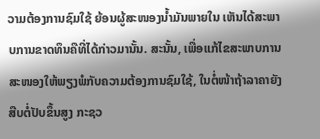ວາມຕ້ອງການຊົມໃຊ້ ຍ້ອນຜູ້ສະໜອງນໍ້າມັນພາຍໃນ ເຫັນໄດ້ສະພາບການຂາດທຶນຄືທີ່ໄດ້ກ່າວມານັ້ນ. ສະນັ້ນ, ເພື່ອແກ້ໄຂສະພາບການສະໜອງໃຫ້ພຽງພໍກັບຄວາມຕ້ອງການຊົມໃຊ້, ໃນຕໍ່ໜ້າຖ້າລາຄາຍັງສືບຕໍ່ປັບຂຶ້ນສູງ ກະຊວ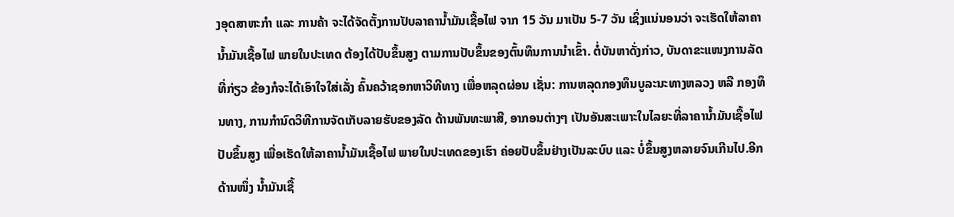ງອຸດສາຫະກໍາ ແລະ ການຄ້າ ຈະໄດ້ຈັດຕັ້ງການປັບລາຄານໍ້າມັນເຊື້ອໄຟ ຈາກ 15 ວັນ ມາເປັນ 5-7 ວັນ ເຊິ່ງແນ່ນອນວ່າ ຈະເຮັດໃຫ້ລາຄານໍ້າມັນເຊື້ອໄຟ ພາຍໃນປະເທດ ຕ້ອງໄດ້ປັບຂຶ້ນສູງ ຕາມການປັບຂຶ້ນຂອງຕົ້ນທຶນການນໍາເຂົ້າ. ຕໍ່ບັນຫາດັ່ງກ່າວ, ບັນດາຂະແໜງການລັດທີ່ກ່ຽວ ຂ້ອງກໍຈະໄດ້ເອົາໃຈໃສ່ເລັ່ງ ຄົ້ນຄວ້າຊອກຫາວິທີທາງ ເພື່ອຫລຸດຜ່ອນ ເຊັ່ນ: ການຫລຸດກອງທຶນບູລະນະທາງຫລວງ ຫລື ກອງທຶນທາງ, ການກໍານົດວິທີການຈັດເກັບລາຍຮັບຂອງລັດ ດ້ານພັນທະພາສີ, ອາກອນຕ່າງໆ ເປັນອັນສະເພາະໃນໄລຍະທີ່ລາຄານໍ້າມັນເຊື້ອໄຟປັບຂຶ້ນສູງ ເພື່ອເຮັດໃຫ້ລາຄານໍ້າມັນເຊື້ອໄຟ ພາຍໃນປະເທດຂອງເຮົາ ຄ່ອຍປັບຂຶ້ນຢ່າງເປັນລະບົບ ແລະ ບໍ່ຂຶ້ນສູງຫລາຍຈົນເກີນໄປ.ອີກດ້ານໜຶ່ງ ນໍ້າມັນເຊື້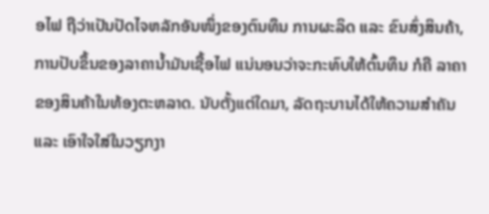ອໄຟ ຖືວ່າເປັນປັດໄຈຫລັກອັນໜຶ່ງຂອງຕົນທຶນ ການຜະລິດ ແລະ ຂົນສົ່ງສິນຄ້າ, ການປັບຂຶ້ນຂອງລາຄານໍ້າມັນເຊື້ອໄຟ ແນ່ນອນວ່າຈະກະທົບໃຫ້ຕົ້ນທຶນ ກໍຄື ລາຄາຂອງສິນຄ້າໃນທ້ອງຕະຫລາດ. ນັບຕັ້ງແຕ່ໃດມາ, ລັດຖະບານໄດ້ໃຫ້ຄວາມສຳຄັນ ແລະ ເອົາໃຈໃສ່ໃນວຽກງາ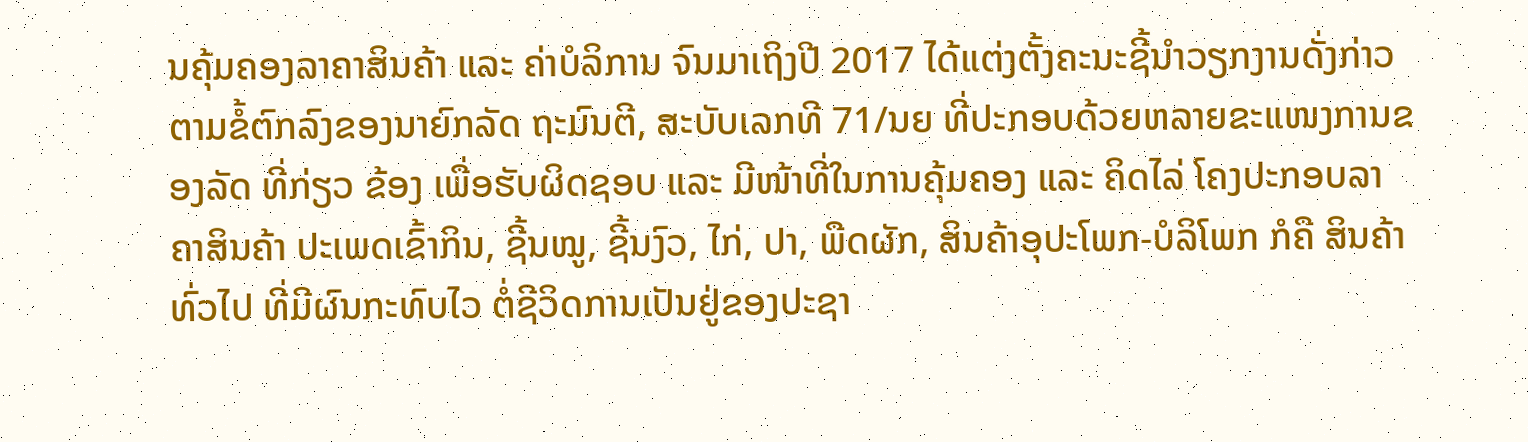ນຄຸ້ມຄອງລາຄາສິນຄ້າ ແລະ ຄ່າບໍລິການ ຈົນມາເຖິງປີ 2017 ໄດ້ແຕ່ງຕັ້ງຄະນະຊີ້ນຳວຽກງານດັ່ງກ່າວ ຕາມຂໍ້ຕົກລົງຂອງນາຍົກລັດ ຖະມົນຕີ, ສະບັບເລກທີ 71/ນຍ ທີ່ປະກອບດ້ວຍຫລາຍຂະແໜງການຂອງລັດ ທີ່ກ່ຽວ ຂ້ອງ ເພື່ອຮັບຜິດຊອບ ແລະ ມີໜ້າທີ່ໃນການຄຸ້ມຄອງ ແລະ ຄິດໄລ່ ໂຄງປະກອບລາຄາສິນຄ້າ ປະເພດເຂົ້າກິນ, ຊີ້ນໝູ, ຊີ້ນງົວ, ໄກ່, ປາ, ພືດຜັກ, ສິນຄ້າອຸປະໂພກ-ບໍລິໂພກ ກໍຄື ສິນຄ້າທົ່ວໄປ ທີ່ມີຜົນກະທົບໄວ ຕໍ່ຊີວິດການເປັນຢູ່ຂອງປະຊາ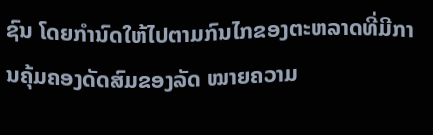ຊົນ ໂດຍກຳນົດໃຫ້ໄປຕາມກົນໄກຂອງຕະຫລາດທີ່ມີການຄຸ້ມຄອງດັດສົມຂອງລັດ ໝາຍຄວາມ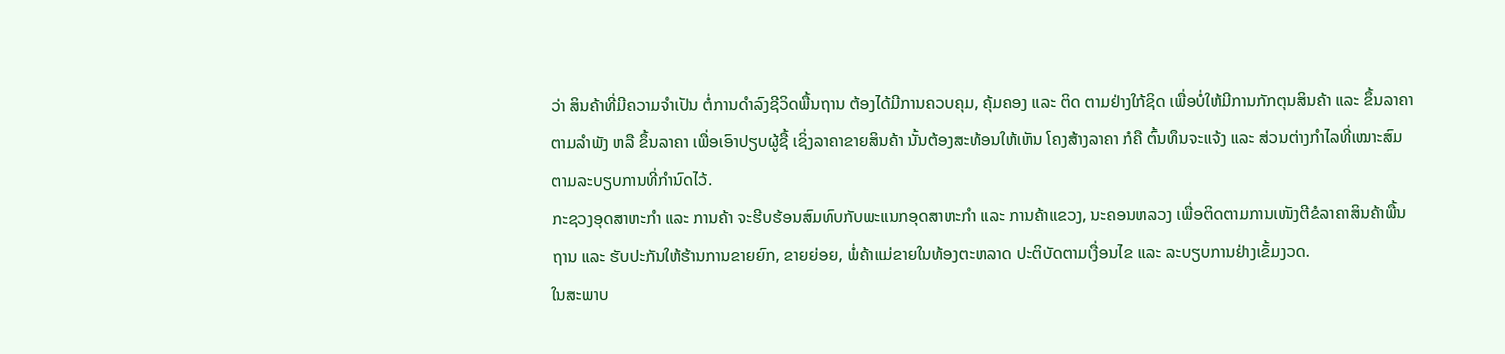ວ່າ ສິນຄ້າທີ່ມີຄວາມຈຳເປັນ ຕໍ່ການດຳລົງຊີວິດພື້ນຖານ ຕ້ອງໄດ້ມີການຄວບຄຸມ, ຄຸ້ມຄອງ ແລະ ຕິດ ຕາມຢ່າງໃກ້ຊິດ ເພື່ອບໍ່ໃຫ້ມີການກັກຕຸນສິນຄ້າ ແລະ ຂຶ້ນລາຄາຕາມລຳພັງ ຫລື ຂຶ້ນລາຄາ ເພື່ອເອົາປຽບຜູ້ຊື້ ເຊິ່ງລາຄາຂາຍສິນຄ້າ ນັ້ນຕ້ອງສະທ້ອນໃຫ້ເຫັນ ໂຄງສ້າງລາຄາ ກໍຄື ຕົ້ນທຶນຈະແຈ້ງ ແລະ ສ່ວນຕ່າງກຳໄລທີ່ເໝາະສົມຕາມລະບຽບການທີ່ກຳນົດໄວ້.
ກະຊວງອຸດສາຫະກຳ ແລະ ການຄ້າ ຈະຮີບຮ້ອນສົມທົບກັບພະແນກອຸດສາຫະກຳ ແລະ ການຄ້າແຂວງ, ນະຄອນຫລວງ ເພື່ອຕິດຕາມການເໜັງຕີຂໍລາຄາສິນຄ້າພື້ນຖານ ແລະ ຮັບປະກັນໃຫ້ຮ້ານການຂາຍຍົກ, ຂາຍຍ່ອຍ, ພໍ່ຄ້າແມ່ຂາຍໃນທ້ອງຕະຫລາດ ປະຕິບັດຕາມເງື່ອນໄຂ ແລະ ລະບຽບການຢ່າງເຂັ້ມງວດ.
ໃນສະພາບ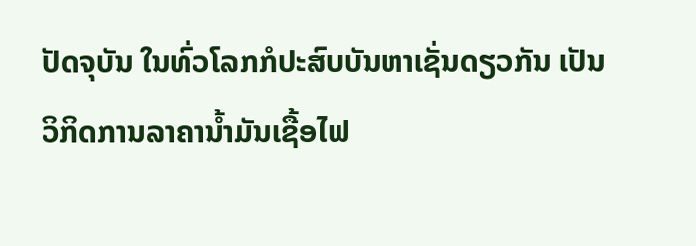ປັດຈຸບັນ ໃນທົ່ວໂລກກໍປະສົບບັນຫາເຊັ່ນດຽວກັນ ເປັນວິກິດການລາຄານໍ້າມັນເຊື້ອໄຟ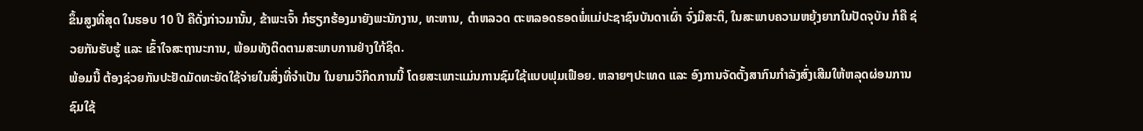ຂຶ້ນສູງທີ່ສຸດ ໃນຮອບ 10 ປີ ຄືດັ່ງກ່າວມານັ້ນ, ຂ້າພະເຈົ້າ ກໍຮຽກຮ້ອງມາຍັງພະນັກງານ, ທະຫານ, ຕໍາຫລວດ ຕະຫລອດຮອດພໍ່ແມ່ປະຊາຊົນບັນດາເຜົ່າ ຈົ່ງມີສະຕິ, ໃນສະພາບຄວາມຫຍຸ້ງຍາກໃນປັດຈຸບັນ ກໍຄື ຊ່ວຍກັນຮັບຮູ້ ແລະ ເຂົ້າໃຈສະຖານະການ, ພ້ອມທັງຕິດຕາມສະພາບການຢ່າງໃກ້ຊິດ.
ພ້ອມນີ້ ຕ້ອງຊ່ວຍກັນປະຢັດມັດທະຍັດໃຊ້ຈ່າຍໃນສິ່ງທີ່ຈໍາເປັນ ໃນຍາມວິກິດການນີ້ ໂດຍສະເພາະແມ່ນການຊົມໃຊ້ແບບຟຸມເຟືອຍ. ຫລາຍໆປະເທດ ແລະ ອົງການຈັດຕັ້ງສາກົນກຳລັງສົ່ງເສີມໃຫ້ຫລຸດຜ່ອນການຊົມໃຊ້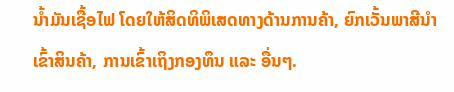ນໍ້າມັນເຊື້ອໄຟ ໂດຍໃຫ້ສິດທິພິເສດທາງດ້ານການຄ້າ, ຍົກເວັ້ນພາສີນໍາເຂົ້າສິນຄ້າ, ການເຂົ້າເຖິງກອງທຶນ ແລະ ອື່ນໆ.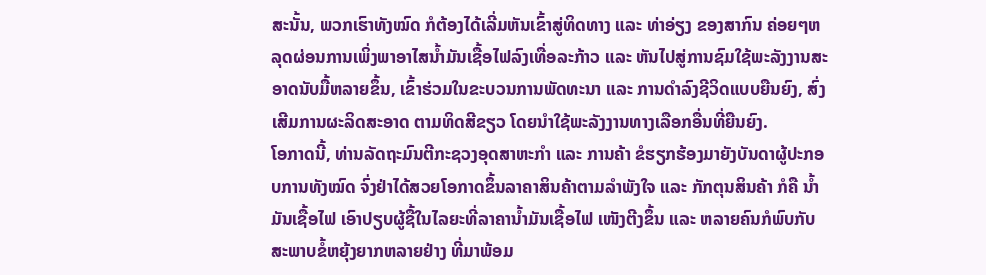ສະນັ້ນ, ພວກເຮົາທັງໝົດ ກໍຕ້ອງໄດ້ເລີ່ມຫັນເຂົ້າສູ່ທິດທາງ ແລະ ທ່າອ່ຽງ ຂອງສາກົນ ຄ່ອຍໆຫລຸດຜ່ອນການເພິ່ງພາອາໄສນໍ້າມັນເຊື້ອໄຟລົງເທື່ອລະກ້າວ ແລະ ຫັນໄປສູ່ການຊົມໃຊ້ພະລັງງານສະອາດນັບມື້ຫລາຍຂຶ້ນ, ເຂົ້າຮ່ວມໃນຂະບວນການພັດທະນາ ແລະ ການດໍາລົງຊີວິດແບບຍືນຍົງ, ສົ່ງເສີມການຜະລິດສະອາດ ຕາມທິດສີຂຽວ ໂດຍນຳໃຊ້ພະລັງງານທາງເລືອກອື່ນທີ່ຍືນຍົງ.
ໂອກາດນີ້, ທ່ານລັດຖະມົນຕີກະຊວງອຸດສາຫະກຳ ແລະ ການຄ້າ ຂໍຮຽກຮ້ອງມາຍັງບັນດາຜູ້ປະກອບການທັງໝົດ ຈົ່ງຢ່າໄດ້ສວຍໂອກາດຂຶ້ນລາຄາສິນຄ້າຕາມລໍາພັງໃຈ ແລະ ກັກຕຸນສິນຄ້າ ກໍຄື ນໍ້າມັນເຊື້ອໄຟ ເອົາປຽບຜູ້ຊື້ໃນໄລຍະທີ່ລາຄານໍ້າມັນເຊື້ອໄຟ ເໜັງຕີງຂຶ້ນ ແລະ ຫລາຍຄົນກໍພົບກັບສະພາບຂໍ້ຫຍຸ້ງຍາກຫລາຍຢ່າງ ທີ່ມາພ້ອມ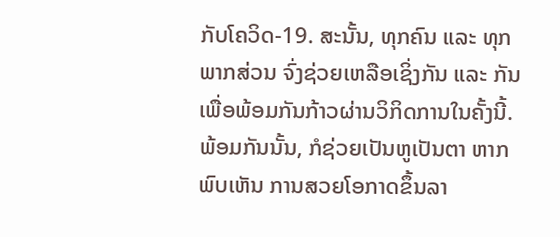ກັບໂຄວິດ-19. ສະນັ້ນ, ທຸກຄົນ ແລະ ທຸກພາກສ່ວນ ຈົ່ງຊ່ວຍເຫລືອເຊິ່ງກັນ ແລະ ກັນ ເພື່ອພ້ອມກັນກ້າວຜ່ານວິກິດການໃນຄັ້ງນີ້.
ພ້ອມກັນນັ້ນ, ກໍຊ່ວຍເປັນຫູເປັນຕາ ຫາກພົບເຫັນ ການສວຍໂອກາດຂຶ້ນລາ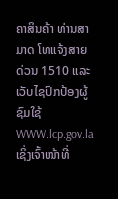ຄາສິນຄ້າ ທ່ານສາມາດ ໂທແຈ້ງສາຍດ່ວນ 1510 ແລະ ເວັບໄຊປົກປ້ອງຜູ້ຊົມໃຊ້ WWW.lcp.gov.la ເຊິ່ງເຈົ້າໜ້າທີ່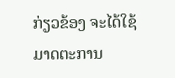ກ່ຽວຂ້ອງ ຈະໄດ້ໃຊ້ມາດຕະການ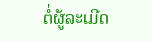ຕໍ່ຜູ້ລະເມີດ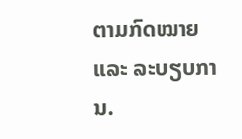ຕາມກົດໝາຍ ແລະ ລະບຽບການ.